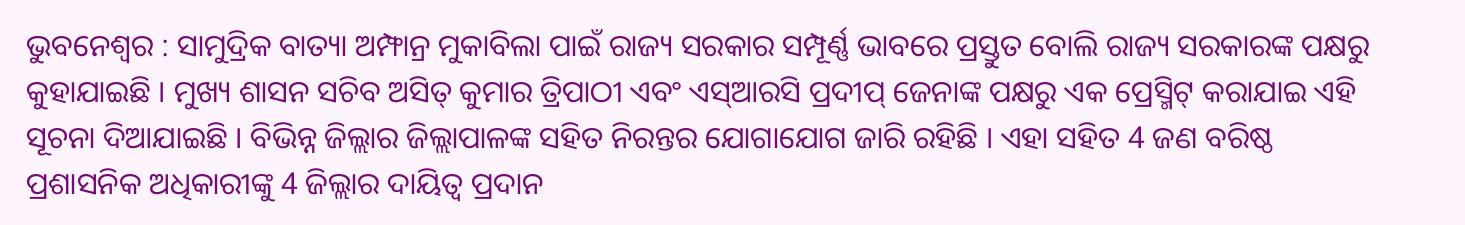ଭୁବନେଶ୍ବର : ସାମୁଦ୍ରିକ ବାତ୍ୟା ଅମ୍ଫାନ୍ର ମୁକାବିଲା ପାଇଁ ରାଜ୍ୟ ସରକାର ସମ୍ପୂର୍ଣ୍ଣ ଭାବରେ ପ୍ରସ୍ତୁତ ବୋଲି ରାଜ୍ୟ ସରକାରଙ୍କ ପକ୍ଷରୁ କୁହାଯାଇଛି । ମୁଖ୍ୟ ଶାସନ ସଚିବ ଅସିତ୍ କୁମାର ତ୍ରିପାଠୀ ଏବଂ ଏସ୍ଆରସି ପ୍ରଦୀପ୍ ଜେନାଙ୍କ ପକ୍ଷରୁ ଏକ ପ୍ରେସ୍ମିଟ୍ କରାଯାଇ ଏହି ସୂଚନା ଦିଆଯାଇଛି । ବିଭିନ୍ନ ଜିଲ୍ଲାର ଜିଲ୍ଲାପାଳଙ୍କ ସହିତ ନିରନ୍ତର ଯୋଗାଯୋଗ ଜାରି ରହିଛି । ଏହା ସହିତ 4 ଜଣ ବରିଷ୍ଠ ପ୍ରଶାସନିକ ଅଧିକାରୀଙ୍କୁ 4 ଜିଲ୍ଲାର ଦାୟିତ୍ବ ପ୍ରଦାନ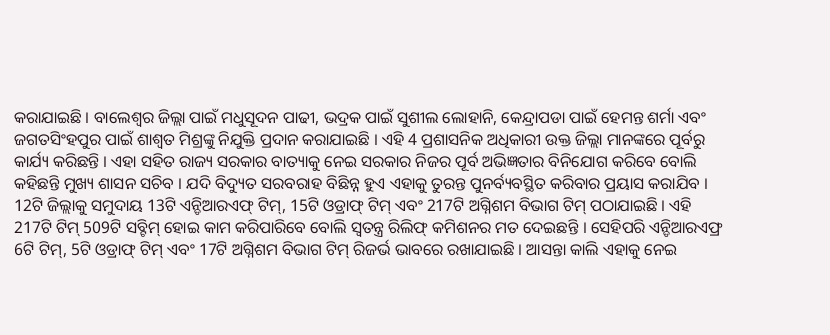କରାଯାଇଛି । ବାଲେଶ୍ବର ଜିଲ୍ଲା ପାଇଁ ମଧୁସୂଦନ ପାଢୀ, ଭଦ୍ରକ ପାଇଁ ସୁଶୀଲ ଲୋହାନି, କେନ୍ଦ୍ରାପଡା ପାଇଁ ହେମନ୍ତ ଶର୍ମା ଏବଂ ଜଗତସିଂହପୁର ପାଇଁ ଶାଶ୍ବତ ମିଶ୍ରଙ୍କୁ ନିଯୁକ୍ତି ପ୍ରଦାନ କରାଯାଇଛି । ଏହି 4 ପ୍ରଶାସନିକ ଅଧିକାରୀ ଉକ୍ତ ଜିଲ୍ଲା ମାନଙ୍କରେ ପୂର୍ବରୁ କାର୍ଯ୍ୟ କରିଛନ୍ତି । ଏହା ସହିତ ରାଜ୍ୟ ସରକାର ବାତ୍ୟାକୁ ନେଇ ସରକାର ନିଜର ପୂର୍ବ ଅଭିଜ୍ଞତାର ବିନିଯୋଗ କରିବେ ବୋଲି କହିଛନ୍ତି ମୁଖ୍ୟ ଶାସନ ସଚିବ । ଯଦି ବିଦ୍ୟୁତ ସରବରାହ ବିଛିନ୍ନ ହୁଏ ଏହାକୁ ତୁରନ୍ତ ପୁନର୍ବ୍ୟବସ୍ଥିତ କରିବାର ପ୍ରୟାସ କରାଯିବ ।
12ଟି ଜିଲ୍ଲାକୁ ସମୁଦାୟ 13ଟି ଏନ୍ଡିଆରଏଫ୍ ଟିମ୍, 15ଟି ଓଡ୍ରାଫ୍ ଟିମ୍ ଏବଂ 217ଟି ଅଗ୍ନିଶମ ବିଭାଗ ଟିମ୍ ପଠାଯାଇଛି । ଏହି 217ଟି ଟିମ୍ 509ଟି ସବ୍ଟିମ୍ ହୋଇ କାମ କରିପାରିବେ ବୋଲି ସ୍ବତନ୍ତ୍ର ରିଲିଫ୍ କମିଶନର ମତ ଦେଇଛନ୍ତି । ସେହିପରି ଏନ୍ଡିଆରଏଫ୍ର 6ଟି ଟିମ୍, 5ଟି ଓଡ୍ରାଫ୍ ଟିମ୍ ଏବଂ 17ଟି ଅଗ୍ନିଶମ ବିଭାଗ ଟିମ୍ ରିଜର୍ଭ ଭାବରେ ରଖାଯାଇଛି । ଆସନ୍ତା କାଲି ଏହାକୁ ନେଇ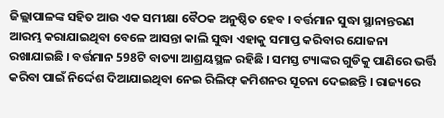ଜିଲ୍ଲାପାଳଙ୍କ ସହିତ ଆଉ ଏକ ସମୀକ୍ଷା ବୈଠକ ଅନୁଷ୍ଠିତ ହେବ । ବର୍ତ୍ତମାନ ସୁଦ୍ଧା ସ୍ଥାନାନ୍ତରଣ ଆରମ୍ଭ କରାଯାଇଥିବା ବେଳେ ଆସନ୍ତା କାଲି ସୁଦ୍ଧା ଏହାକୁ ସମାପ୍ତ କରିବାର ଯୋଜନା ରଖାଯାଇଛି । ବର୍ତ୍ତମାନ 598ଟି ବାତ୍ୟା ଆଶ୍ରୟସ୍ଥଳ ରହିଛି । ସମସ୍ତ ଟ୍ୟାଙ୍କର ଗୁଡିକୁ ପାଣିରେ ଭର୍ତ୍ତି କରିବା ପାଇଁ ନିର୍ଦ୍ଦେଶ ଦିଆଯାଇଥିବା ନେଇ ରିଲିଫ୍ କମିଶନର ସୂଚନା ଦେଇଛନ୍ତି । ରାଜ୍ୟରେ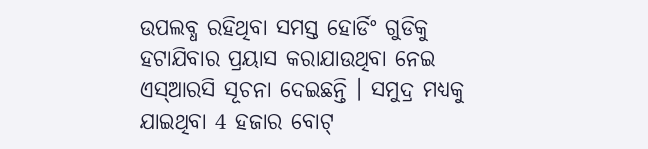ଉପଲବ୍ଧ ରହିଥିବା ସମସ୍ତ ହୋର୍ଡିଂ ଗୁଡିକୁ ହଟାଯିବାର ପ୍ରୟାସ କରାଯାଉଥିବା ନେଇ ଏସ୍ଆରସି ସୂଚନା ଦେଇଛନ୍ତି । ସମୁଦ୍ର ମଧ୍ୟକୁ ଯାଇଥିବା 4 ହଜାର ବୋଟ୍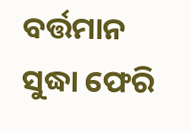ବର୍ତ୍ତମାନ ସୁଦ୍ଧା ଫେରି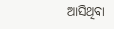ଆସିଥିବା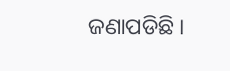ଜଣାପଡିଛି ।